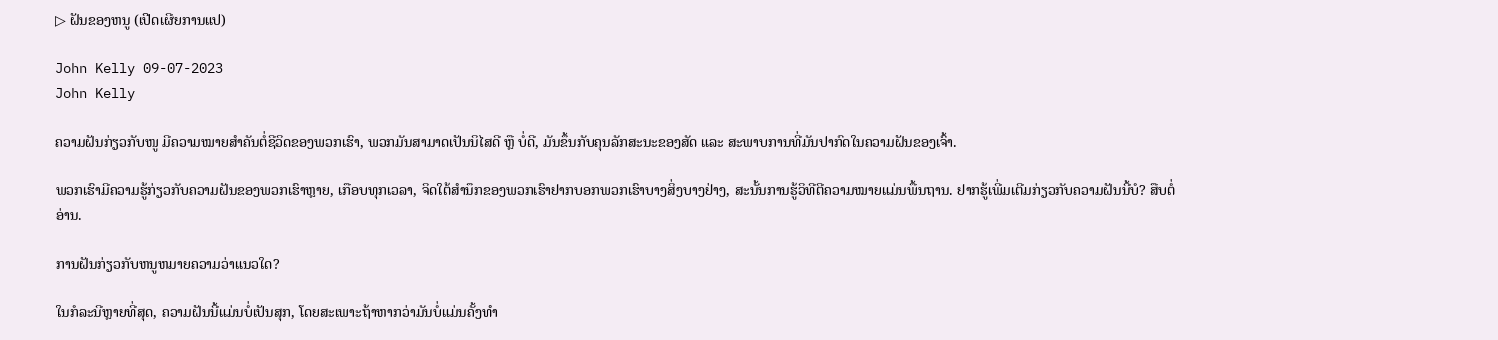▷ ຝັນຂອງຫນູ (ເປີດເຜີຍການແປ)

John Kelly 09-07-2023
John Kelly

ຄວາມຝັນກ່ຽວກັບໜູ ມີຄວາມໝາຍສຳຄັນຕໍ່ຊີວິດຂອງພວກເຮົາ, ພວກມັນສາມາດເປັນນິໄສດີ ຫຼື ບໍ່ດີ, ມັນຂຶ້ນກັບຄຸນລັກສະນະຂອງສັດ ແລະ ສະພາບການທີ່ມັນປາກົດໃນຄວາມຝັນຂອງເຈົ້າ.

ພວກເຮົາມີຄວາມຮູ້ກ່ຽວກັບຄວາມຝັນຂອງພວກເຮົາຫຼາຍ, ເກືອບທຸກເວລາ, ຈິດໃຕ້ສຳນຶກຂອງພວກເຮົາຢາກບອກພວກເຮົາບາງສິ່ງບາງຢ່າງ, ສະນັ້ນການຮູ້ວິທີຕີຄວາມໝາຍແມ່ນພື້ນຖານ. ຢາກຮູ້ເພີ່ມເຕີມກ່ຽວກັບຄວາມຝັນນີ້ບໍ? ສືບຕໍ່ອ່ານ.

ການຝັນກ່ຽວກັບຫນູຫມາຍຄວາມວ່າແນວໃດ?

ໃນກໍລະນີຫຼາຍທີ່ສຸດ, ຄວາມຝັນນີ້ແມ່ນບໍ່ເປັນສຸກ, ໂດຍສະເພາະຖ້າຫາກວ່າມັນບໍ່ແມ່ນຄັ້ງທໍາ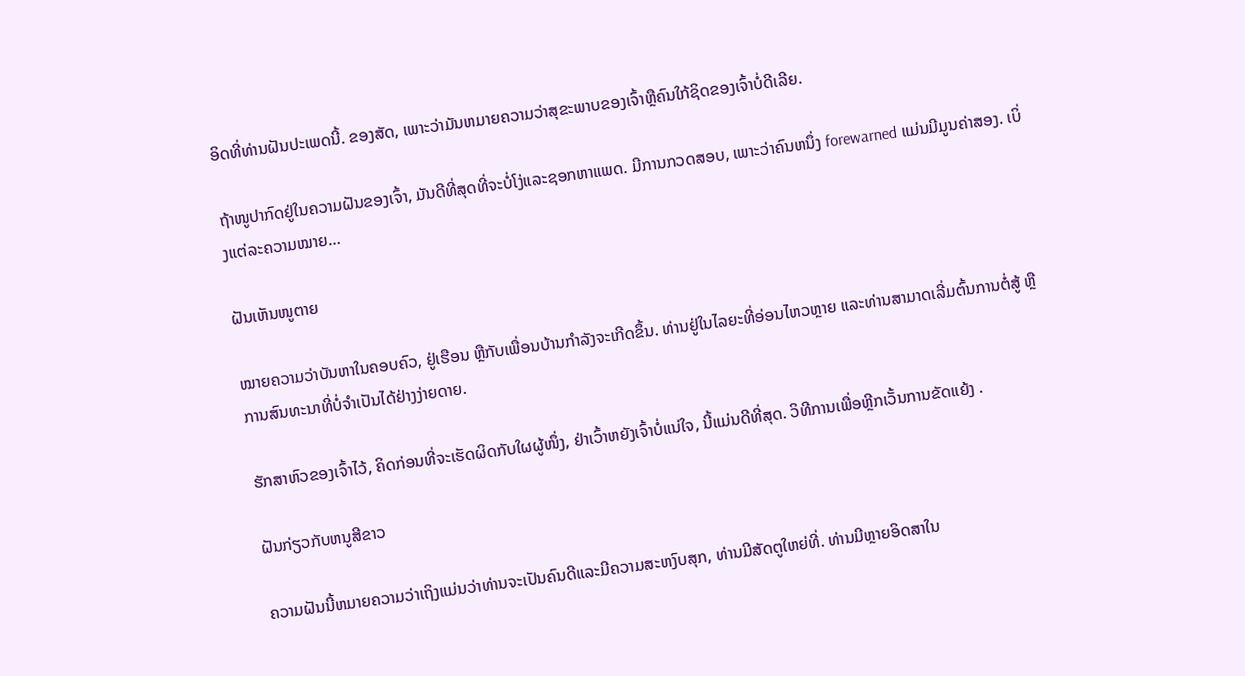ອິດທີ່ທ່ານຝັນປະເພດນີ້. ຂອງສັດ, ເພາະວ່າມັນຫມາຍຄວາມວ່າສຸຂະພາບຂອງເຈົ້າຫຼືຄົນໃກ້ຊິດຂອງເຈົ້າບໍ່ດີເລີຍ.

ຖ້າໜູປາກົດຢູ່ໃນຄວາມຝັນຂອງເຈົ້າ, ມັນດີທີ່ສຸດທີ່ຈະບໍ່ໂງ່ແລະຊອກຫາແພດ. ມີການກວດສອບ, ເພາະວ່າຄົນຫນຶ່ງ forewarned ແມ່ນມີມູນຄ່າສອງ. ເບິ່ງແຕ່ລະຄວາມໝາຍ…

ຝັນເຫັນໜູຕາຍ

ໝາຍຄວາມວ່າບັນຫາໃນຄອບຄົວ, ຢູ່ເຮືອນ ຫຼືກັບເພື່ອນບ້ານກຳລັງຈະເກີດຂຶ້ນ. ທ່ານຢູ່ໃນໄລຍະທີ່ອ່ອນໄຫວຫຼາຍ ແລະທ່ານສາມາດເລີ່ມຕົ້ນການຕໍ່ສູ້ ຫຼືການສົນທະນາທີ່ບໍ່ຈໍາເປັນໄດ້ຢ່າງງ່າຍດາຍ.

ຮັກສາຫົວຂອງເຈົ້າໄວ້, ຄິດກ່ອນທີ່ຈະເຮັດຜິດກັບໃຜຜູ້ໜຶ່ງ, ຢ່າເວົ້າຫຍັງເຈົ້າບໍ່ແນ່ໃຈ, ນີ້ແມ່ນດີທີ່ສຸດ. ວິທີການເພື່ອຫຼີກເວັ້ນການຂັດແຍ້ງ .

ຝັນກ່ຽວກັບຫນູສີຂາວ

ຄວາມຝັນນີ້ຫມາຍຄວາມວ່າເຖິງແມ່ນວ່າທ່ານຈະເປັນຄົນດີແລະມີຄວາມສະຫງົບສຸກ, ທ່ານມີສັດຕູໃຫຍ່ທີ່. ທ່ານມີຫຼາຍອິດສາໃນ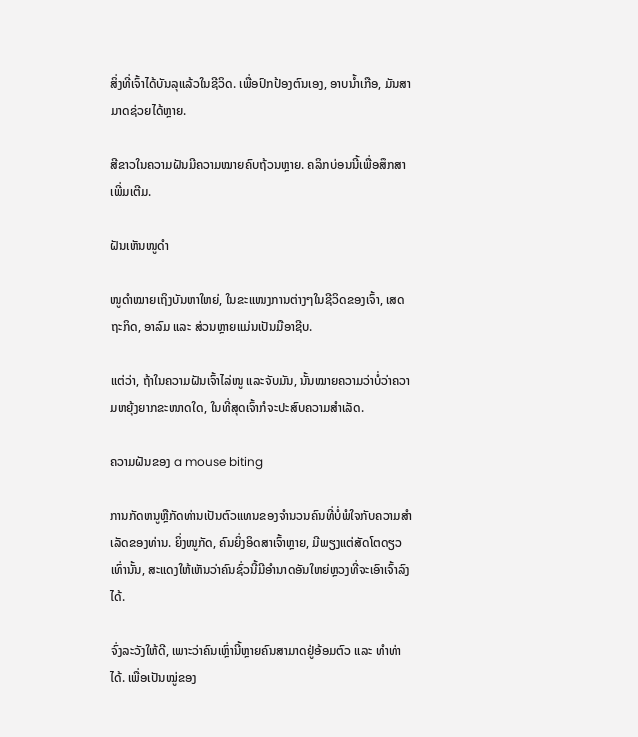ສິ່ງທີ່ເຈົ້າໄດ້ບັນລຸແລ້ວໃນຊີວິດ. ເພື່ອປົກປ້ອງຕົນເອງ, ອາບນໍ້າເກືອ, ມັນສາມາດຊ່ວຍໄດ້ຫຼາຍ.

ສີຂາວໃນຄວາມຝັນມີຄວາມໝາຍຄົບຖ້ວນຫຼາຍ. ຄລິກບ່ອນນີ້ເພື່ອສຶກສາເພີ່ມເຕີມ.

ຝັນເຫັນໜູດຳ

ໜູດຳໝາຍເຖິງບັນຫາໃຫຍ່, ໃນຂະແໜງການຕ່າງໆໃນຊີວິດຂອງເຈົ້າ, ເສດຖະກິດ, ອາລົມ ແລະ ສ່ວນຫຼາຍແມ່ນເປັນມືອາຊີບ.

ແຕ່ວ່າ, ຖ້າໃນຄວາມຝັນເຈົ້າໄລ່ໜູ ແລະຈັບມັນ, ນັ້ນໝາຍຄວາມວ່າບໍ່ວ່າຄວາມຫຍຸ້ງຍາກຂະໜາດໃດ, ໃນທີ່ສຸດເຈົ້າກໍຈະປະສົບຄວາມສຳເລັດ.

ຄວາມຝັນຂອງ a mouse biting

ການກັດຫນູຫຼືກັດທ່ານເປັນຕົວແທນຂອງຈໍານວນຄົນທີ່ບໍ່ພໍໃຈກັບຄວາມສໍາເລັດຂອງທ່ານ. ຍິ່ງໜູກັດ, ຄົນຍິ່ງອິດສາເຈົ້າຫຼາຍ, ມີພຽງແຕ່ສັດໂຕດຽວເທົ່ານັ້ນ, ສະແດງໃຫ້ເຫັນວ່າຄົນຊົ່ວນີ້ມີອຳນາດອັນໃຫຍ່ຫຼວງທີ່ຈະເອົາເຈົ້າລົງໄດ້.

ຈົ່ງລະວັງໃຫ້ດີ, ເພາະວ່າຄົນເຫຼົ່ານີ້ຫຼາຍຄົນສາມາດຢູ່ອ້ອມຕົວ ແລະ ທຳທ່າໄດ້. ເພື່ອເປັນໝູ່ຂອງ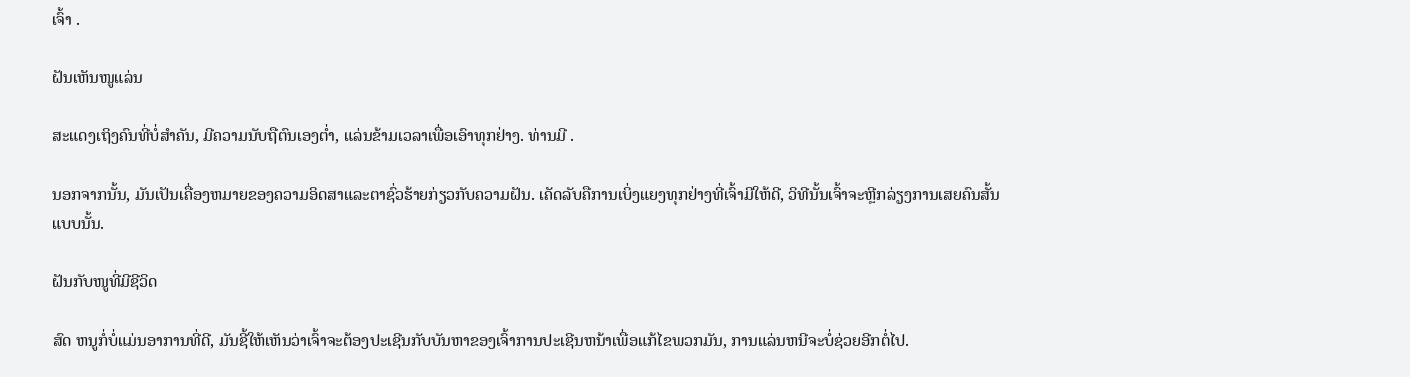ເຈົ້າ .

ຝັນເຫັນໜູແລ່ນ

ສະແດງເຖິງຄົນທີ່ບໍ່ສຳຄັນ, ມີຄວາມນັບຖືຕົນເອງຕໍ່າ, ແລ່ນຂ້າມເວລາເພື່ອເອົາທຸກຢ່າງ. ທ່ານມີ .

ນອກຈາກນັ້ນ, ມັນເປັນເຄື່ອງຫມາຍຂອງຄວາມອິດສາແລະຕາຊົ່ວຮ້າຍກ່ຽວກັບຄວາມຝັນ. ເຄັດລັບຄືການເບິ່ງແຍງທຸກຢ່າງທີ່ເຈົ້າມີໃຫ້ດີ, ວິທີນັ້ນເຈົ້າຈະຫຼີກລ່ຽງການເສຍຄົນສັ້ນແບບນັ້ນ.

ຝັນກັບໜູທີ່ມີຊີວິດ

ສົດ ຫນູກໍ່ບໍ່ແມ່ນອາການທີ່ດີ, ມັນຊີ້ໃຫ້ເຫັນວ່າເຈົ້າຈະຕ້ອງປະເຊີນກັບບັນຫາຂອງເຈົ້າການປະເຊີນຫນ້າເພື່ອແກ້ໄຂພວກມັນ, ການແລ່ນຫນີຈະບໍ່ຊ່ວຍອີກຕໍ່ໄປ.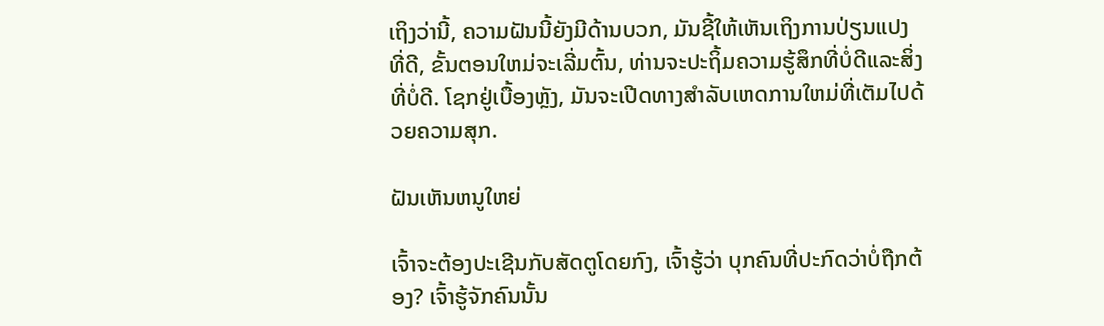ເຖິງວ່ານີ້, ຄວາມຝັນນີ້ຍັງມີດ້ານບວກ, ມັນຊີ້ໃຫ້ເຫັນເຖິງການປ່ຽນແປງທີ່ດີ, ຂັ້ນຕອນໃຫມ່ຈະເລີ່ມຕົ້ນ, ທ່ານຈະປະຖິ້ມຄວາມຮູ້ສຶກທີ່ບໍ່ດີແລະສິ່ງທີ່ບໍ່ດີ. ໂຊກຢູ່ເບື້ອງຫຼັງ, ມັນຈະເປີດທາງສໍາລັບເຫດການໃຫມ່ທີ່ເຕັມໄປດ້ວຍຄວາມສຸກ.

ຝັນເຫັນຫນູໃຫຍ່

ເຈົ້າຈະຕ້ອງປະເຊີນກັບສັດຕູໂດຍກົງ, ເຈົ້າຮູ້ວ່າ ບຸກຄົນທີ່ປະກົດວ່າບໍ່ຖືກຕ້ອງ? ເຈົ້າຮູ້ຈັກຄົນນັ້ນ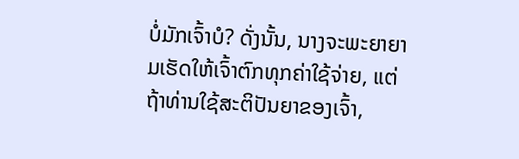ບໍ່ມັກເຈົ້າບໍ? ດັ່ງນັ້ນ, ນາງຈະພະຍາຍາມເຮັດໃຫ້ເຈົ້າຕົກທຸກຄ່າໃຊ້ຈ່າຍ, ແຕ່ຖ້າທ່ານໃຊ້ສະຕິປັນຍາຂອງເຈົ້າ,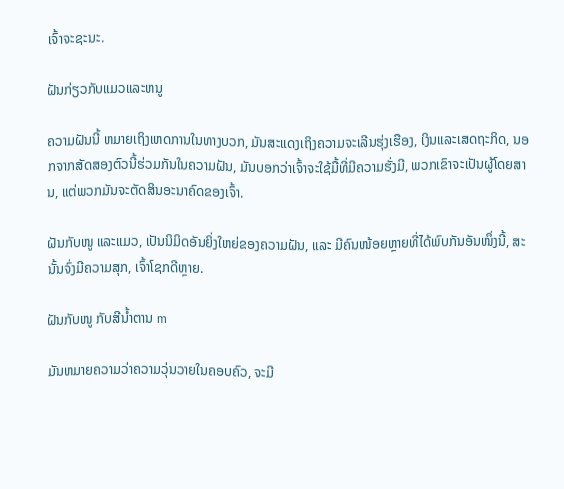ເຈົ້າຈະຊະນະ.

ຝັນກ່ຽວກັບແມວແລະຫນູ

ຄວາມຝັນນີ້ ຫມາຍເຖິງເຫດການໃນທາງບວກ, ມັນສະແດງເຖິງຄວາມຈະເລີນຮຸ່ງເຮືອງ, ເງິນແລະເສດຖະກິດ, ນອກຈາກສັດສອງຕົວນີ້ຮ່ວມກັນໃນຄວາມຝັນ, ມັນບອກວ່າເຈົ້າຈະໃຊ້ມື້ທີ່ມີຄວາມຮັ່ງມີ, ພວກເຂົາຈະເປັນຜູ້ໂດຍສານ, ແຕ່ພວກມັນຈະຕັດສິນອະນາຄົດຂອງເຈົ້າ.

ຝັນກັບໜູ ແລະແມວ, ເປັນນິມິດອັນຍິ່ງໃຫຍ່ຂອງຄວາມຝັນ, ແລະ ມີຄົນໜ້ອຍຫຼາຍທີ່ໄດ້ພົບກັນອັນໜຶ່ງນີ້, ສະນັ້ນຈົ່ງມີຄວາມສຸກ, ເຈົ້າໂຊກດີຫຼາຍ.

ຝັນກັບໜູ ກັບສີນ້ຳຕານ m

ມັນຫມາຍຄວາມວ່າຄວາມວຸ່ນວາຍໃນຄອບຄົວ, ຈະມີ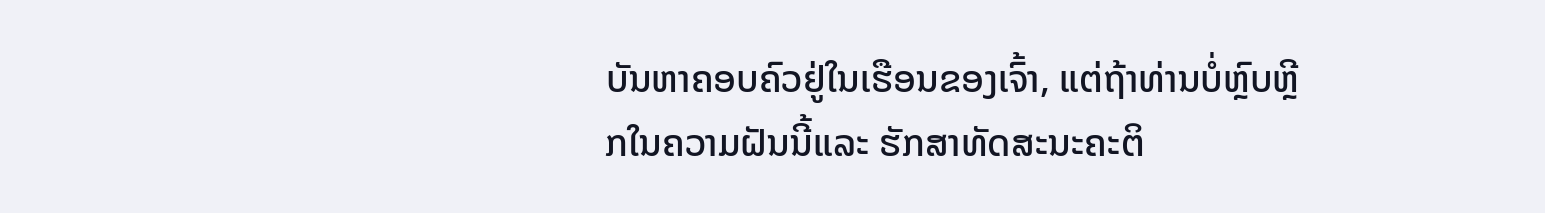ບັນຫາຄອບຄົວຢູ່ໃນເຮືອນຂອງເຈົ້າ, ແຕ່ຖ້າທ່ານບໍ່ຫຼົບຫຼີກໃນຄວາມຝັນນີ້ແລະ ຮັກສາທັດສະນະຄະຕິ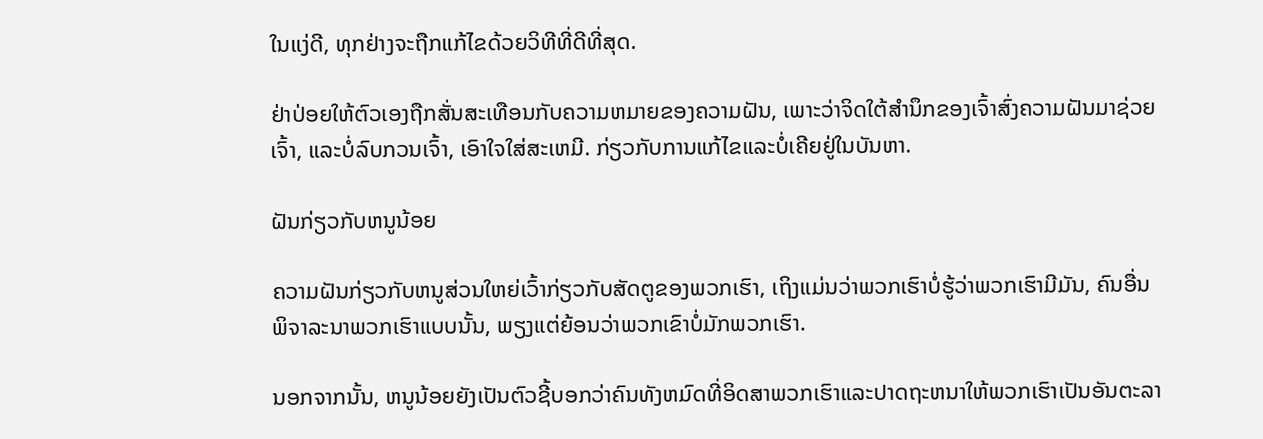ໃນແງ່ດີ, ທຸກຢ່າງຈະຖືກແກ້ໄຂດ້ວຍວິທີທີ່ດີທີ່ສຸດ.

ຢ່າປ່ອຍໃຫ້ຕົວເອງຖືກສັ່ນສະເທືອນກັບຄວາມຫມາຍຂອງຄວາມຝັນ, ເພາະວ່າຈິດໃຕ້ສໍານຶກຂອງເຈົ້າສົ່ງຄວາມຝັນມາຊ່ວຍເຈົ້າ, ແລະບໍ່ລົບກວນເຈົ້າ, ເອົາໃຈໃສ່ສະເຫມີ. ກ່ຽວກັບການແກ້ໄຂແລະບໍ່ເຄີຍຢູ່ໃນບັນຫາ.

ຝັນກ່ຽວກັບຫນູນ້ອຍ

ຄວາມຝັນກ່ຽວກັບຫນູສ່ວນໃຫຍ່ເວົ້າກ່ຽວກັບສັດຕູຂອງພວກເຮົາ, ເຖິງແມ່ນວ່າພວກເຮົາບໍ່ຮູ້ວ່າພວກເຮົາມີມັນ, ຄົນອື່ນ ພິຈາລະນາພວກເຮົາແບບນັ້ນ, ພຽງແຕ່ຍ້ອນວ່າພວກເຂົາບໍ່ມັກພວກເຮົາ.

ນອກຈາກນັ້ນ, ຫນູນ້ອຍຍັງເປັນຕົວຊີ້ບອກວ່າຄົນທັງຫມົດທີ່ອິດສາພວກເຮົາແລະປາດຖະຫນາໃຫ້ພວກເຮົາເປັນອັນຕະລາ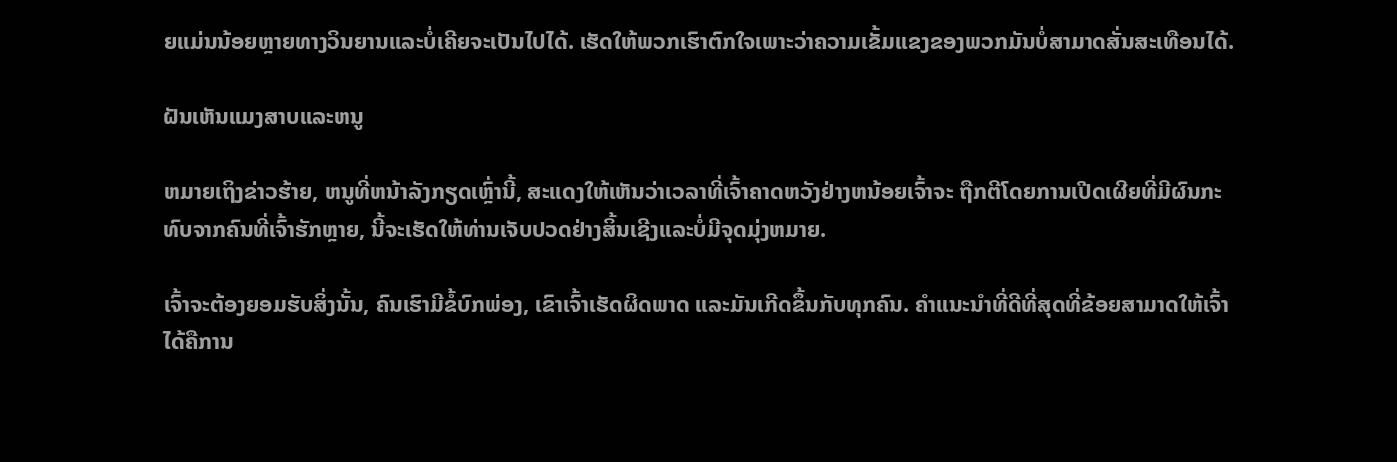ຍແມ່ນນ້ອຍຫຼາຍທາງວິນຍານແລະບໍ່ເຄີຍຈະເປັນໄປໄດ້. ເຮັດໃຫ້ພວກເຮົາຕົກໃຈເພາະວ່າຄວາມເຂັ້ມແຂງຂອງພວກມັນບໍ່ສາມາດສັ່ນສະເທືອນໄດ້.

ຝັນເຫັນແມງສາບແລະຫນູ

ຫມາຍເຖິງຂ່າວຮ້າຍ, ຫນູທີ່ຫນ້າລັງກຽດເຫຼົ່ານີ້, ສະແດງໃຫ້ເຫັນວ່າເວລາທີ່ເຈົ້າຄາດຫວັງຢ່າງຫນ້ອຍເຈົ້າຈະ ຖືກຕີໂດຍການເປີດເຜີຍທີ່ມີຜົນກະທົບຈາກຄົນທີ່ເຈົ້າຮັກຫຼາຍ, ນີ້ຈະເຮັດໃຫ້ທ່ານເຈັບປວດຢ່າງສິ້ນເຊີງແລະບໍ່ມີຈຸດມຸ່ງຫມາຍ.

ເຈົ້າຈະຕ້ອງຍອມຮັບສິ່ງນັ້ນ, ຄົນເຮົາມີຂໍ້ບົກພ່ອງ, ເຂົາເຈົ້າເຮັດຜິດພາດ ແລະມັນເກີດຂຶ້ນກັບທຸກຄົນ. ຄຳແນະນຳທີ່ດີທີ່ສຸດທີ່ຂ້ອຍສາມາດໃຫ້ເຈົ້າໄດ້ຄືການ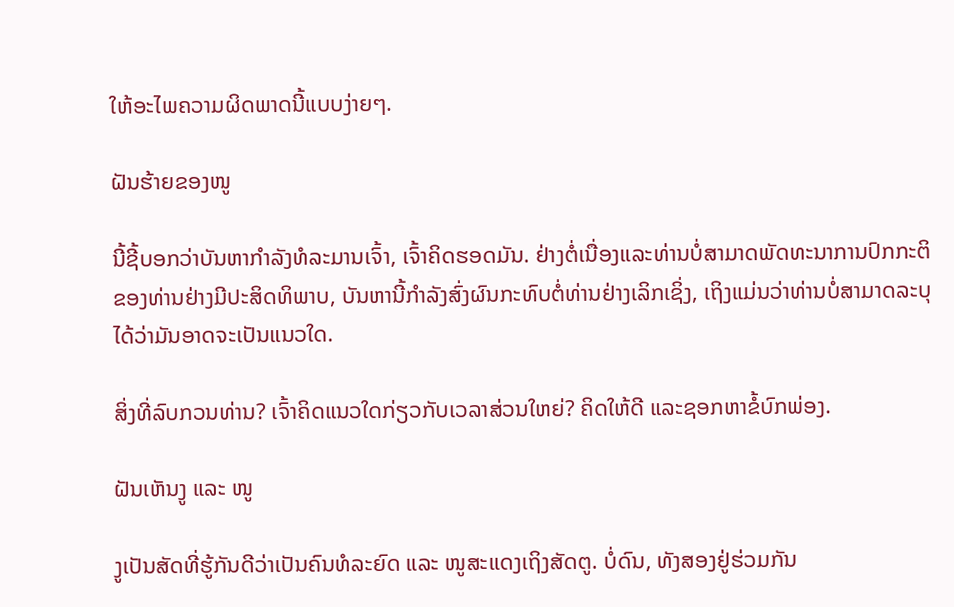ໃຫ້ອະໄພຄວາມຜິດພາດນີ້ແບບງ່າຍໆ.

ຝັນຮ້າຍຂອງໜູ

ນີ້ຊີ້ບອກວ່າບັນຫາກຳລັງທໍລະມານເຈົ້າ, ເຈົ້າຄິດຮອດມັນ. ຢ່າງຕໍ່ເນື່ອງແລະທ່ານບໍ່ສາມາດພັດທະນາການປົກກະຕິຂອງທ່ານຢ່າງມີປະສິດທິພາບ, ບັນຫານີ້ກໍາລັງສົ່ງຜົນກະທົບຕໍ່ທ່ານຢ່າງເລິກເຊິ່ງ, ເຖິງແມ່ນວ່າທ່ານບໍ່ສາມາດລະບຸໄດ້ວ່າມັນອາດຈະເປັນແນວໃດ.

ສິ່ງທີ່ລົບກວນທ່ານ? ເຈົ້າຄິດແນວໃດກ່ຽວກັບເວລາສ່ວນໃຫຍ່? ຄິດໃຫ້ດີ ແລະຊອກຫາຂໍ້ບົກພ່ອງ.

ຝັນເຫັນງູ ແລະ ໜູ

ງູເປັນສັດທີ່ຮູ້ກັນດີວ່າເປັນຄົນທໍລະຍົດ ແລະ ໜູສະແດງເຖິງສັດຕູ. ບໍ່ດົນ, ທັງສອງຢູ່ຮ່ວມກັນ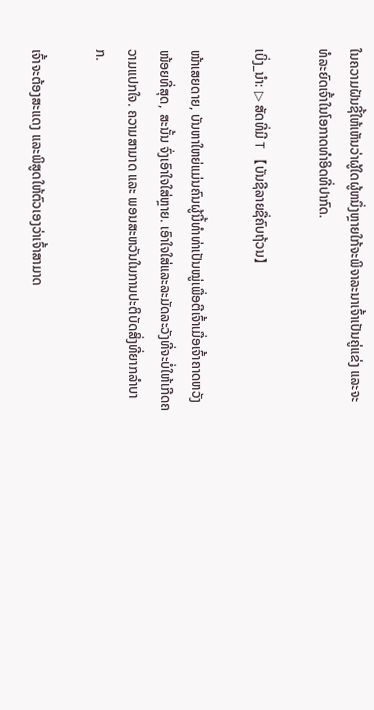ໃນຄວາມຝັນຊີ້ໃຫ້ເຫັນວ່າຜູ້ໃດຜູ້ຫນຶ່ງຫຼາຍໃກ້ຈະພິຈາລະນາເຈົ້າເປັນຄູ່ແຂ່ງ ແລະຈະທໍລະຍົດເຈົ້າໃນໂອກາດທຳອິດທີ່ປາກົດ.

ເບິ່ງ_ນຳ: ▷ ສັດທີ່ມີ T 【ບັນຊີລາຍຊື່ຄົບຖ້ວນ】

ໜ້າເສຍດາຍ, ບັນຫາໃຫຍ່ແມ່ນຄົນຜູ້ນີ້ທຳທ່າເປັນໝູ່ເພື່ອຕີເຈົ້າເມື່ອເຈົ້າຄາດຫວັງໜ້ອຍທີ່ສຸດ, ສະນັ້ນ ຈົ່ງເອົາໃຈໃສ່ຫຼາຍ. ເອົາໃຈໃສ່ແລະລະມັດລະວັງທີ່ຈະບໍ່ໃຫ້ເກີດຄວາມແປກໃຈ. ຄວາມສາມາດ ແລະ ພອນສະຫວັນໃນການປະຕິບັດສິ່ງທີ່ຍາກລໍາບາກ.

ເຈົ້າຈະຕ້ອງສະແດງ ແລະພິສູດໃຫ້ຕົວເອງວ່າເຈົ້າສາມາດ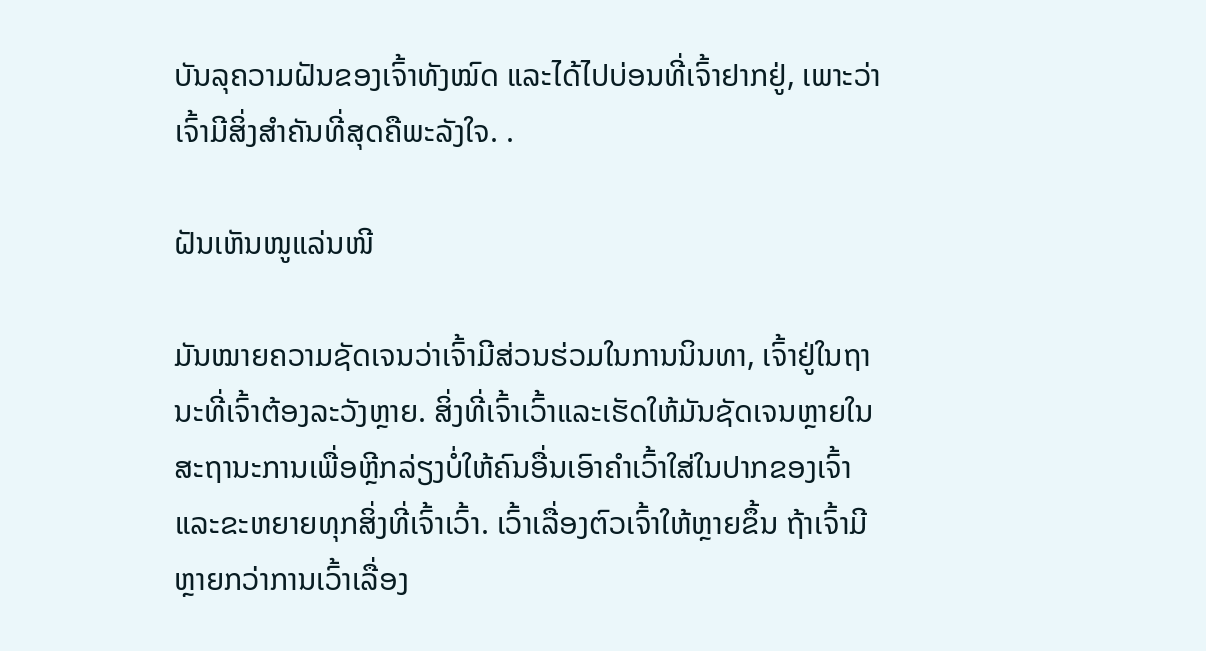ບັນລຸຄວາມຝັນຂອງເຈົ້າທັງໝົດ ແລະໄດ້ໄປບ່ອນທີ່ເຈົ້າຢາກຢູ່, ເພາະວ່າເຈົ້າມີສິ່ງສຳຄັນທີ່ສຸດຄືພະລັງໃຈ. .

ຝັນເຫັນໜູແລ່ນໜີ

ມັນໝາຍຄວາມຊັດເຈນວ່າເຈົ້າມີສ່ວນຮ່ວມໃນການນິນທາ, ເຈົ້າຢູ່ໃນຖານະທີ່ເຈົ້າຕ້ອງລະວັງຫຼາຍ. ສິ່ງທີ່ເຈົ້າເວົ້າແລະເຮັດໃຫ້ມັນຊັດເຈນຫຼາຍໃນສະຖານະການເພື່ອຫຼີກລ່ຽງບໍ່ໃຫ້ຄົນອື່ນເອົາຄຳເວົ້າໃສ່ໃນປາກຂອງເຈົ້າແລະຂະຫຍາຍທຸກສິ່ງທີ່ເຈົ້າເວົ້າ. ເວົ້າເລື່ອງຕົວເຈົ້າໃຫ້ຫຼາຍຂຶ້ນ ຖ້າເຈົ້າມີຫຼາຍກວ່າການເວົ້າເລື່ອງ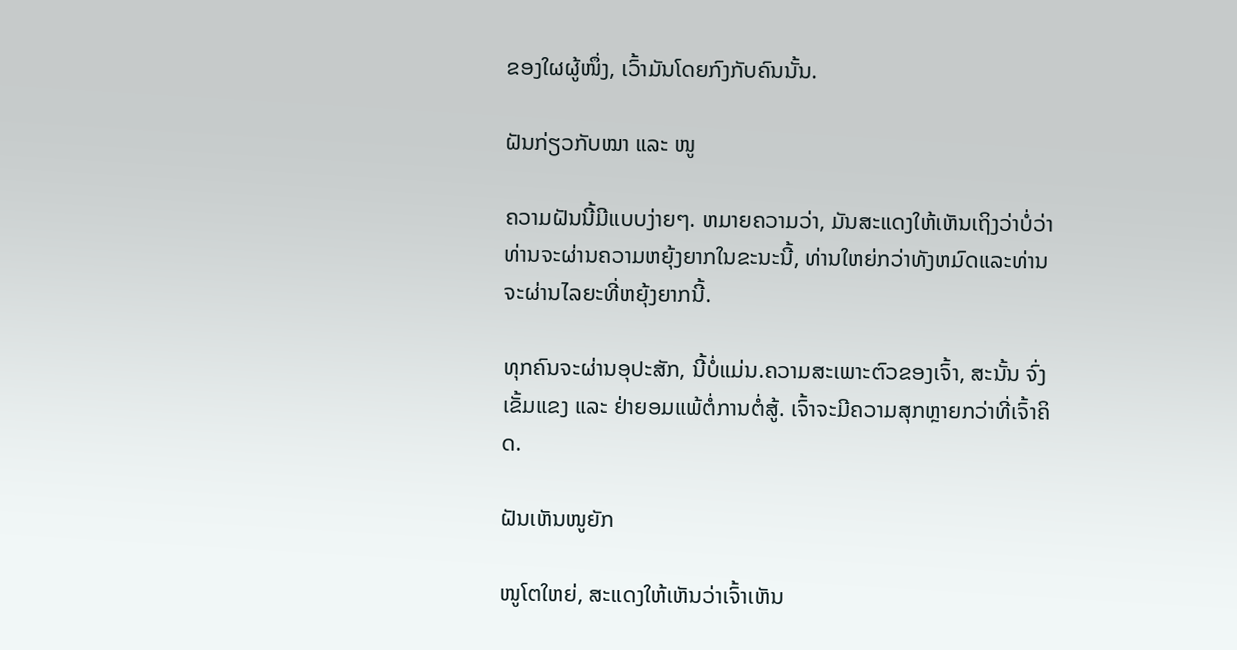ຂອງໃຜຜູ້ໜຶ່ງ, ເວົ້າມັນໂດຍກົງກັບຄົນນັ້ນ.

ຝັນກ່ຽວກັບໝາ ແລະ ໜູ

ຄວາມຝັນນີ້ມີແບບງ່າຍໆ. ຫມາຍຄວາມວ່າ, ມັນສະແດງໃຫ້ເຫັນເຖິງວ່າບໍ່ວ່າທ່ານຈະຜ່ານຄວາມຫຍຸ້ງຍາກໃນຂະນະນີ້, ທ່ານໃຫຍ່ກວ່າທັງຫມົດແລະທ່ານຈະຜ່ານໄລຍະທີ່ຫຍຸ້ງຍາກນີ້.

ທຸກຄົນຈະຜ່ານອຸປະສັກ, ນີ້ບໍ່ແມ່ນ.ຄວາມສະເພາະຕົວຂອງເຈົ້າ, ສະນັ້ນ ຈົ່ງເຂັ້ມແຂງ ແລະ ຢ່າຍອມແພ້ຕໍ່ການຕໍ່ສູ້. ເຈົ້າຈະມີຄວາມສຸກຫຼາຍກວ່າທີ່ເຈົ້າຄິດ.

ຝັນເຫັນໜູຍັກ

ໜູໂຕໃຫຍ່, ສະແດງໃຫ້ເຫັນວ່າເຈົ້າເຫັນ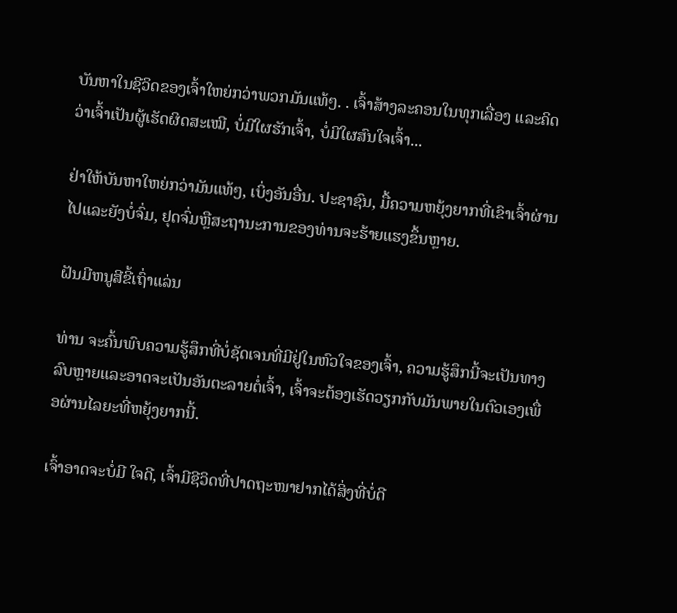ບັນຫາໃນຊີວິດຂອງເຈົ້າໃຫຍ່ກວ່າພວກມັນແທ້ໆ. . ເຈົ້າສ້າງລະຄອນໃນທຸກເລື່ອງ ແລະຄິດວ່າເຈົ້າເປັນຜູ້ເຮັດຜິດສະເໝີ, ບໍ່ມີໃຜຮັກເຈົ້າ, ບໍ່ມີໃຜສົນໃຈເຈົ້າ...

ຢ່າໃຫ້ບັນຫາໃຫຍ່ກວ່າມັນແທ້ໆ, ເບິ່ງອັນອື່ນ. ປະຊາຊົນ, ມື້ຄວາມຫຍຸ້ງຍາກທີ່ເຂົາເຈົ້າຜ່ານໄປແລະຍັງບໍ່ຈົ່ມ, ຢຸດຈົ່ມຫຼືສະຖານະການຂອງທ່ານຈະຮ້າຍແຮງຂຶ້ນຫຼາຍ.

ຝັນມີຫນູສີຂີ້ເຖົ່າແລ່ນ

ທ່ານ ຈະຄົ້ນພົບຄວາມຮູ້ສຶກທີ່ບໍ່ຊັດເຈນທີ່ມີຢູ່ໃນຫົວໃຈຂອງເຈົ້າ, ຄວາມຮູ້ສຶກນີ້ຈະເປັນທາງລົບຫຼາຍແລະອາດຈະເປັນອັນຕະລາຍຕໍ່ເຈົ້າ, ເຈົ້າຈະຕ້ອງເຮັດວຽກກັບມັນພາຍໃນຕົວເອງເພື່ອຜ່ານໄລຍະທີ່ຫຍຸ້ງຍາກນີ້.

ເຈົ້າອາດຈະບໍ່ມີ ໃຈດີ, ເຈົ້າມີຊີວິດທີ່ປາດຖະໜາຢາກໄດ້ສິ່ງທີ່ບໍ່ດີ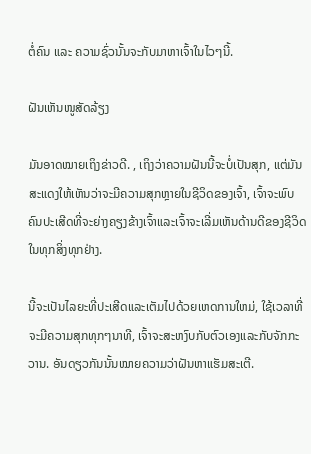ຕໍ່ຄົນ ແລະ ຄວາມຊົ່ວນັ້ນຈະກັບມາຫາເຈົ້າໃນໄວໆນີ້.

ຝັນເຫັນໜູສັດລ້ຽງ

ມັນອາດໝາຍເຖິງຂ່າວດີ. , ເຖິງວ່າຄວາມຝັນນີ້ຈະບໍ່ເປັນສຸກ, ແຕ່ມັນສະແດງໃຫ້ເຫັນວ່າຈະມີຄວາມສຸກຫຼາຍໃນຊີວິດຂອງເຈົ້າ, ເຈົ້າຈະພົບຄົນປະເສີດທີ່ຈະຍ່າງຄຽງຂ້າງເຈົ້າແລະເຈົ້າຈະເລີ່ມເຫັນດ້ານດີຂອງຊີວິດໃນທຸກສິ່ງທຸກຢ່າງ.

ນີ້ຈະເປັນໄລຍະທີ່ປະເສີດແລະເຕັມໄປດ້ວຍເຫດການໃຫມ່, ໃຊ້ເວລາທີ່ຈະມີຄວາມສຸກທຸກໆນາທີ, ເຈົ້າຈະສະຫງົບກັບຕົວເອງແລະກັບຈັກກະວານ. ອັນດຽວກັນນັ້ນໝາຍຄວາມວ່າຝັນຫາແຮັມສະເຕີ.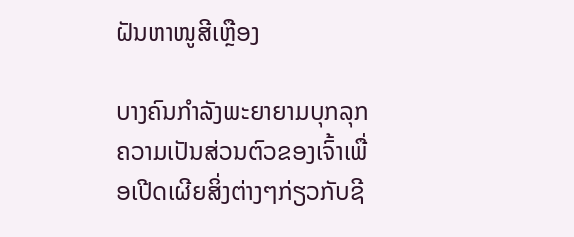ຝັນຫາໜູສີເຫຼືອງ

ບາງຄົນກຳລັງພະຍາຍາມບຸກລຸກຄວາມເປັນສ່ວນຕົວຂອງເຈົ້າເພື່ອເປີດເຜີຍສິ່ງຕ່າງໆກ່ຽວກັບຊີ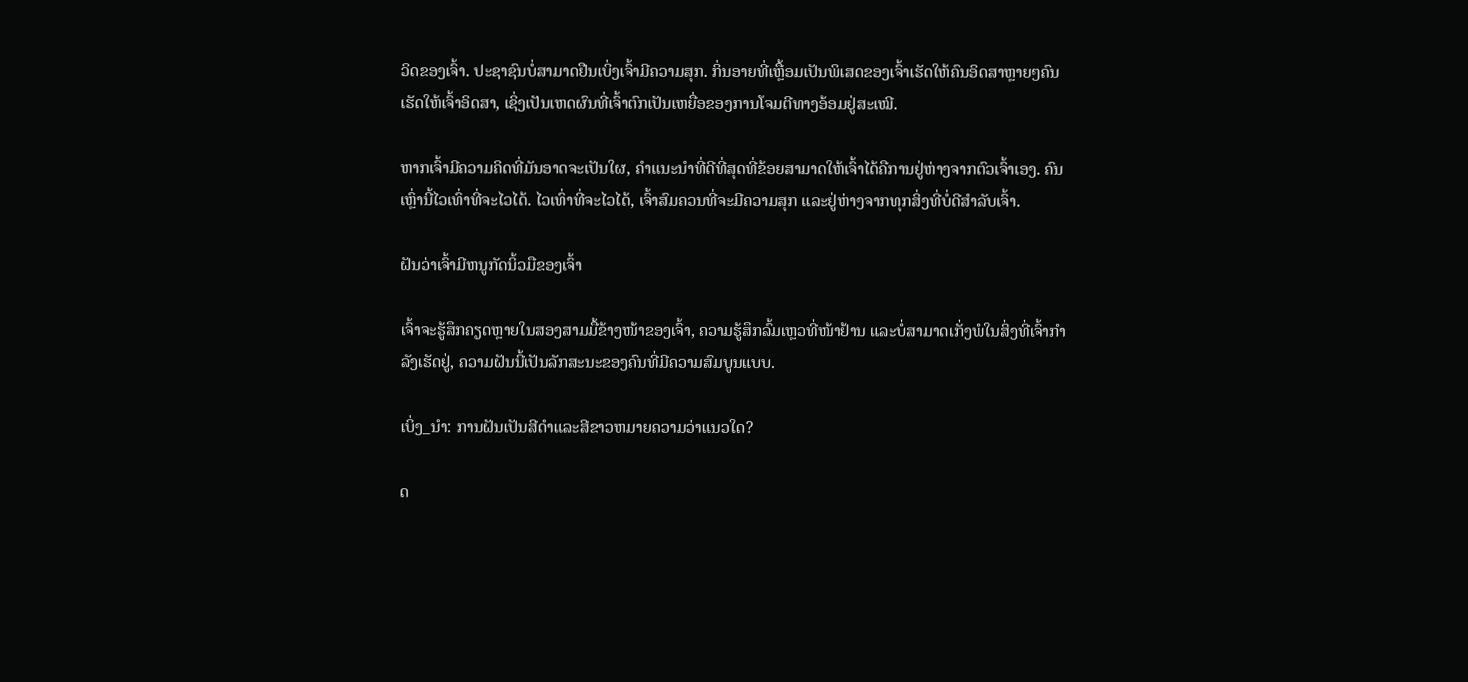ວິດຂອງເຈົ້າ. ປະຊາຊົນບໍ່ສາມາດຢືນເບິ່ງເຈົ້າມີຄວາມສຸກ. ກິ່ນອາຍທີ່ເຫຼື້ອມເປັນພິເສດຂອງເຈົ້າເຮັດໃຫ້ຄົນອິດສາຫຼາຍໆຄົນເຮັດໃຫ້ເຈົ້າອິດສາ, ເຊິ່ງເປັນເຫດຜົນທີ່ເຈົ້າຕົກເປັນເຫຍື່ອຂອງການໂຈມຕີທາງອ້ອມຢູ່ສະເໝີ.

ຫາກເຈົ້າມີຄວາມຄິດທີ່ມັນອາດຈະເປັນໃຜ, ຄຳແນະນຳທີ່ດີທີ່ສຸດທີ່ຂ້ອຍສາມາດໃຫ້ເຈົ້າໄດ້ຄືການຢູ່ຫ່າງຈາກຕົວເຈົ້າເອງ. ຄົນເຫຼົ່ານີ້ໄວເທົ່າທີ່ຈະໄວໄດ້. ໄວເທົ່າທີ່ຈະໄວໄດ້, ເຈົ້າສົມຄວນທີ່ຈະມີຄວາມສຸກ ແລະຢູ່ຫ່າງຈາກທຸກສິ່ງທີ່ບໍ່ດີສຳລັບເຈົ້າ.

ຝັນວ່າເຈົ້າມີຫນູກັດນິ້ວມືຂອງເຈົ້າ

ເຈົ້າຈະຮູ້ສຶກຄຽດຫຼາຍໃນສອງສາມມື້ຂ້າງໜ້າຂອງເຈົ້າ, ຄວາມຮູ້ສຶກລົ້ມເຫຼວທີ່ໜ້າຢ້ານ ແລະບໍ່ສາມາດເກັ່ງພໍໃນສິ່ງທີ່ເຈົ້າກຳລັງເຮັດຢູ່, ຄວາມຝັນນີ້ເປັນລັກສະນະຂອງຄົນທີ່ມີຄວາມສົມບູນແບບ.

ເບິ່ງ_ນຳ: ການຝັນເປັນສີດໍາແລະສີຂາວຫມາຍຄວາມວ່າແນວໃດ?

ດ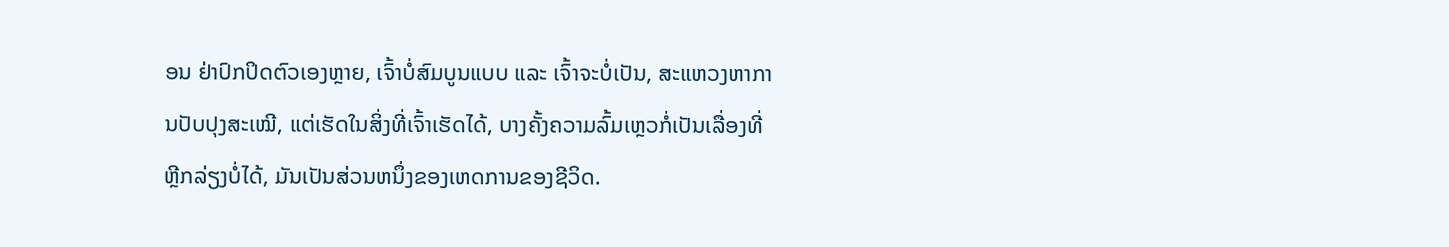ອນ ຢ່າປົກປິດຕົວເອງຫຼາຍ, ເຈົ້າບໍ່ສົມບູນແບບ ແລະ ເຈົ້າຈະບໍ່ເປັນ, ສະແຫວງຫາການປັບປຸງສະເໝີ, ແຕ່ເຮັດໃນສິ່ງທີ່ເຈົ້າເຮັດໄດ້, ບາງຄັ້ງຄວາມລົ້ມເຫຼວກໍ່ເປັນເລື່ອງທີ່ຫຼີກລ່ຽງບໍ່ໄດ້, ມັນເປັນສ່ວນຫນຶ່ງຂອງເຫດການຂອງຊີວິດ.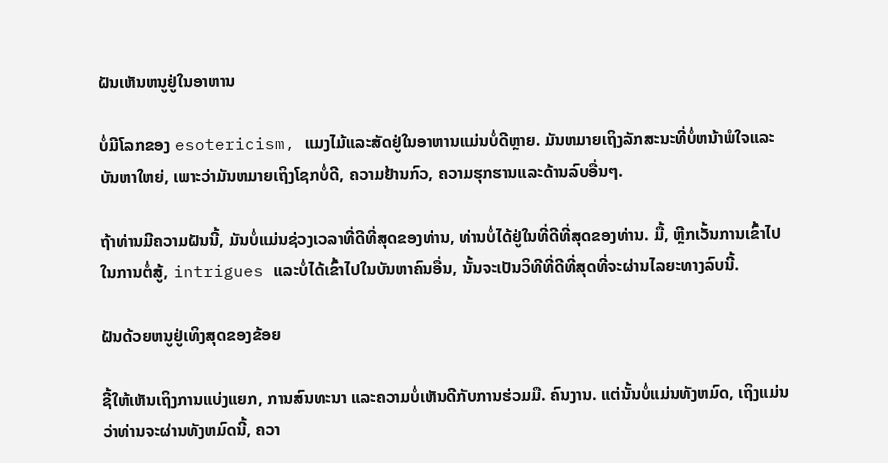ຝັນເຫັນຫນູຢູ່ໃນອາຫານ

ບໍ່ມີໂລກຂອງ esotericism, ແມງໄມ້ແລະສັດຢູ່ໃນອາຫານແມ່ນບໍ່ດີຫຼາຍ. ມັນຫມາຍເຖິງລັກສະນະທີ່ບໍ່ຫນ້າພໍໃຈແລະບັນຫາໃຫຍ່, ເພາະວ່າມັນຫມາຍເຖິງໂຊກບໍ່ດີ, ຄວາມຢ້ານກົວ, ຄວາມຮຸກຮານແລະດ້ານລົບອື່ນໆ.

ຖ້າທ່ານມີຄວາມຝັນນີ້, ມັນບໍ່ແມ່ນຊ່ວງເວລາທີ່ດີທີ່ສຸດຂອງທ່ານ, ທ່ານບໍ່ໄດ້ຢູ່ໃນທີ່ດີທີ່ສຸດຂອງທ່ານ. ມື້, ຫຼີກເວັ້ນການເຂົ້າໄປໃນການຕໍ່ສູ້, intrigues ແລະບໍ່ໄດ້ເຂົ້າໄປໃນບັນຫາຄົນອື່ນ, ນັ້ນຈະເປັນວິທີທີ່ດີທີ່ສຸດທີ່ຈະຜ່ານໄລຍະທາງລົບນີ້.

ຝັນດ້ວຍຫນູຢູ່ເທິງສຸດຂອງຂ້ອຍ

ຊີ້ໃຫ້ເຫັນເຖິງການແບ່ງແຍກ, ການສົນທະນາ ແລະຄວາມບໍ່ເຫັນດີກັບການຮ່ວມມື. ຄົນງານ. ແຕ່ນັ້ນບໍ່ແມ່ນທັງຫມົດ, ເຖິງແມ່ນວ່າທ່ານຈະຜ່ານທັງຫມົດນີ້, ຄວາ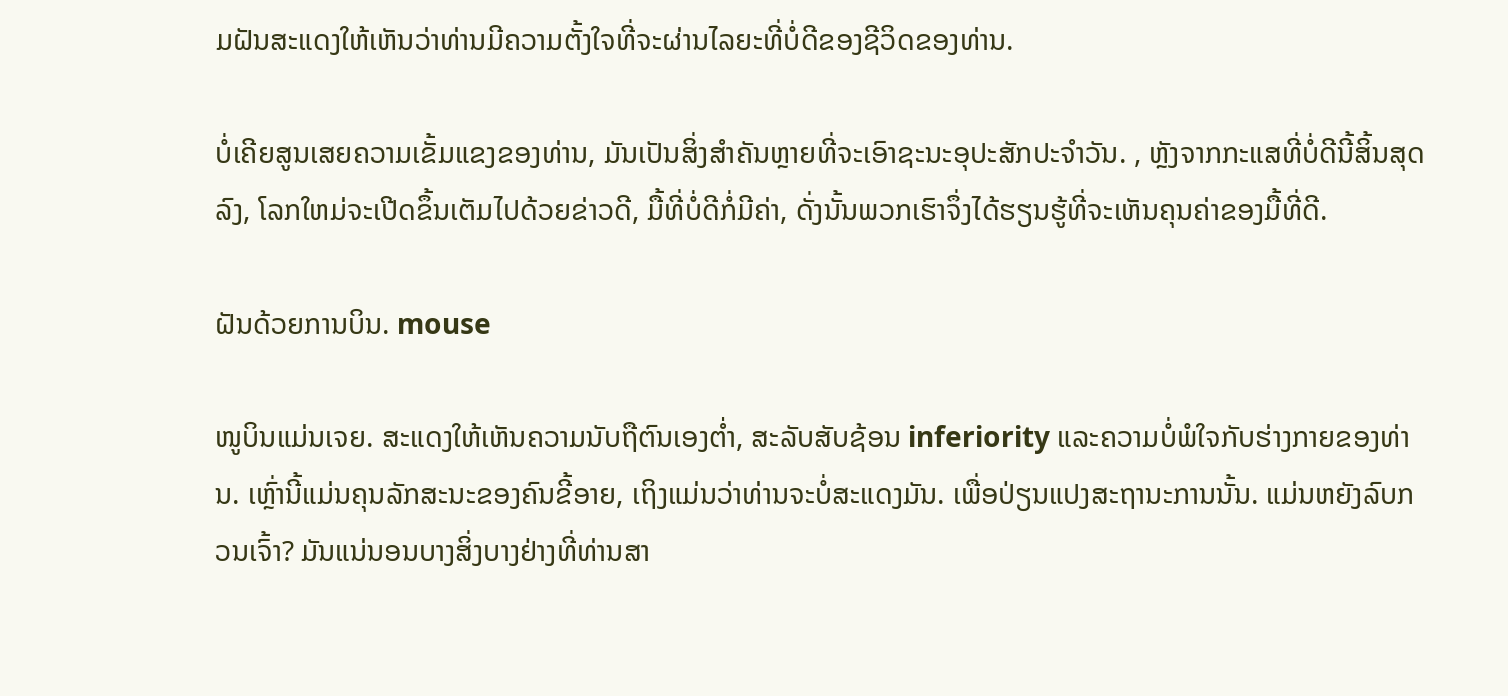ມຝັນສະແດງໃຫ້ເຫັນວ່າທ່ານມີຄວາມຕັ້ງໃຈທີ່ຈະຜ່ານໄລຍະທີ່ບໍ່ດີຂອງຊີວິດຂອງທ່ານ.

ບໍ່ເຄີຍສູນເສຍຄວາມເຂັ້ມແຂງຂອງທ່ານ, ມັນເປັນສິ່ງສໍາຄັນຫຼາຍທີ່ຈະເອົາຊະນະອຸປະສັກປະຈໍາວັນ. , ຫຼັງຈາກກະແສທີ່ບໍ່ດີນີ້ສິ້ນສຸດລົງ, ໂລກໃຫມ່ຈະເປີດຂຶ້ນເຕັມໄປດ້ວຍຂ່າວດີ, ມື້ທີ່ບໍ່ດີກໍ່ມີຄ່າ, ດັ່ງນັ້ນພວກເຮົາຈຶ່ງໄດ້ຮຽນຮູ້ທີ່ຈະເຫັນຄຸນຄ່າຂອງມື້ທີ່ດີ.

ຝັນດ້ວຍການບິນ. mouse

ໜູບິນແມ່ນເຈຍ. ສະແດງໃຫ້ເຫັນຄວາມນັບຖືຕົນເອງຕ່ຳ, ສະລັບສັບຊ້ອນ inferiority ແລະຄວາມບໍ່ພໍໃຈກັບຮ່າງກາຍຂອງທ່ານ. ເຫຼົ່ານີ້ແມ່ນຄຸນລັກສະນະຂອງຄົນຂີ້ອາຍ, ເຖິງແມ່ນວ່າທ່ານຈະບໍ່ສະແດງມັນ. ເພື່ອປ່ຽນແປງສະຖານະການນັ້ນ. ແມ່ນຫຍັງລົບກວນເຈົ້າ? ມັນແນ່ນອນບາງສິ່ງບາງຢ່າງທີ່ທ່ານສາ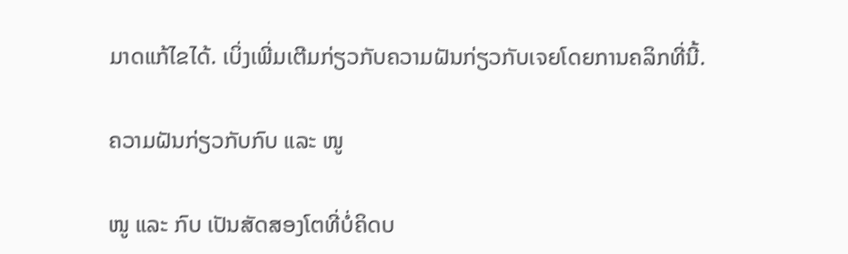ມາດແກ້ໄຂໄດ້. ເບິ່ງເພີ່ມເຕີມກ່ຽວກັບຄວາມຝັນກ່ຽວກັບເຈຍໂດຍການຄລິກທີ່ນີ້.

ຄວາມຝັນກ່ຽວກັບກົບ ແລະ ໜູ

ໜູ ແລະ ກົບ ເປັນສັດສອງໂຕທີ່ບໍ່ຄິດບ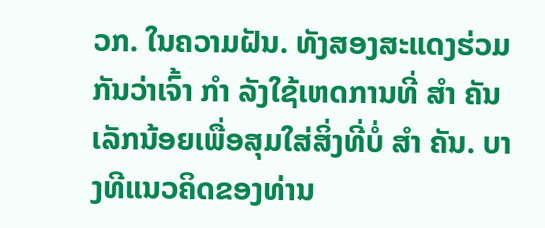ວກ. ໃນຄວາມຝັນ. ທັງສອງສະແດງຮ່ວມກັນວ່າເຈົ້າ ກຳ ລັງໃຊ້ເຫດການທີ່ ສຳ ຄັນເລັກນ້ອຍເພື່ອສຸມໃສ່ສິ່ງທີ່ບໍ່ ສຳ ຄັນ. ບາງທີແນວຄິດຂອງທ່ານ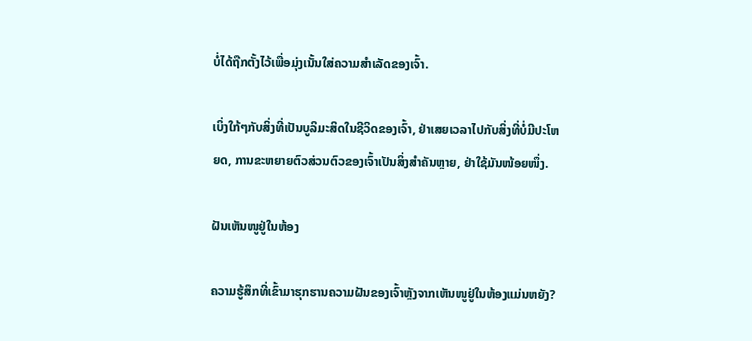ບໍ່ໄດ້ຖືກຕັ້ງໄວ້ເພື່ອມຸ່ງເນັ້ນໃສ່ຄວາມສຳເລັດຂອງເຈົ້າ.

ເບິ່ງໃກ້ໆກັບສິ່ງທີ່ເປັນບູລິມະສິດໃນຊີວິດຂອງເຈົ້າ, ຢ່າເສຍເວລາໄປກັບສິ່ງທີ່ບໍ່ມີປະໂຫຍດ, ການຂະຫຍາຍຕົວສ່ວນຕົວຂອງເຈົ້າເປັນສິ່ງສໍາຄັນຫຼາຍ, ຢ່າໃຊ້ມັນໜ້ອຍໜຶ່ງ.

ຝັນເຫັນໜູຢູ່ໃນຫ້ອງ

ຄວາມຮູ້ສຶກທີ່ເຂົ້າມາຮຸກຮານຄວາມຝັນຂອງເຈົ້າຫຼັງຈາກເຫັນໜູຢູ່ໃນຫ້ອງແມ່ນຫຍັງ?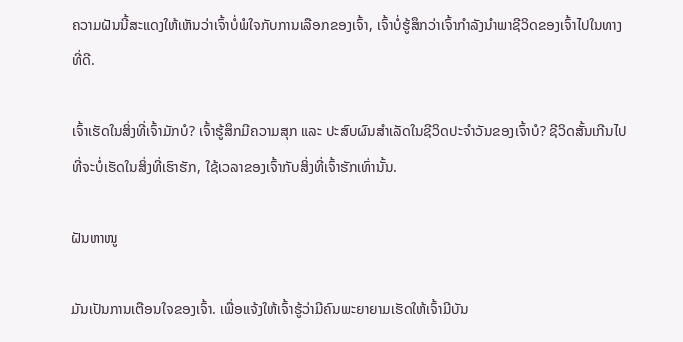ຄວາມຝັນນີ້ສະແດງໃຫ້ເຫັນວ່າເຈົ້າບໍ່ພໍໃຈກັບການເລືອກຂອງເຈົ້າ, ເຈົ້າບໍ່ຮູ້ສຶກວ່າເຈົ້າກໍາລັງນໍາພາຊີວິດຂອງເຈົ້າໄປໃນທາງທີ່ດີ.

ເຈົ້າເຮັດໃນສິ່ງທີ່ເຈົ້າມັກບໍ? ເຈົ້າຮູ້ສຶກມີຄວາມສຸກ ແລະ ປະສົບຜົນສຳເລັດໃນຊີວິດປະຈຳວັນຂອງເຈົ້າບໍ? ຊີວິດສັ້ນເກີນໄປທີ່ຈະບໍ່ເຮັດໃນສິ່ງທີ່ເຮົາຮັກ, ໃຊ້ເວລາຂອງເຈົ້າກັບສິ່ງທີ່ເຈົ້າຮັກເທົ່ານັ້ນ.

ຝັນຫາໜູ

ມັນເປັນການເຕືອນໃຈຂອງເຈົ້າ. ເພື່ອແຈ້ງໃຫ້ເຈົ້າຮູ້ວ່າມີຄົນພະຍາຍາມເຮັດໃຫ້ເຈົ້າມີບັນ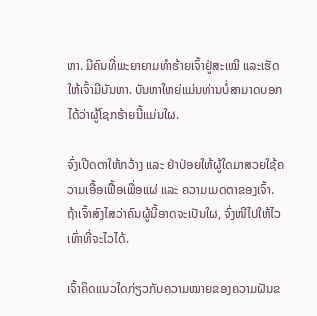ຫາ. ມີຄົນທີ່ພະຍາຍາມທຳຮ້າຍເຈົ້າຢູ່ສະເໝີ ແລະເຮັດໃຫ້ເຈົ້າມີບັນຫາ. ບັນຫາໃຫຍ່ແມ່ນທ່ານບໍ່ສາມາດບອກໄດ້ວ່າຜູ້ໂຊກຮ້າຍນີ້ແມ່ນໃຜ.

ຈົ່ງເປີດຕາໃຫ້ກວ້າງ ແລະ ຢ່າປ່ອຍໃຫ້ຜູ້ໃດມາສວຍໃຊ້ຄວາມເອື້ອເຟື້ອເພື່ອແຜ່ ແລະ ຄວາມເມດຕາຂອງເຈົ້າ. ຖ້າເຈົ້າສົງໄສວ່າຄົນຜູ້ນີ້ອາດຈະເປັນໃຜ, ຈົ່ງໜີໄປໃຫ້ໄວເທົ່າທີ່ຈະໄວໄດ້.

ເຈົ້າຄິດແນວໃດກ່ຽວກັບຄວາມໝາຍຂອງຄວາມຝັນຂ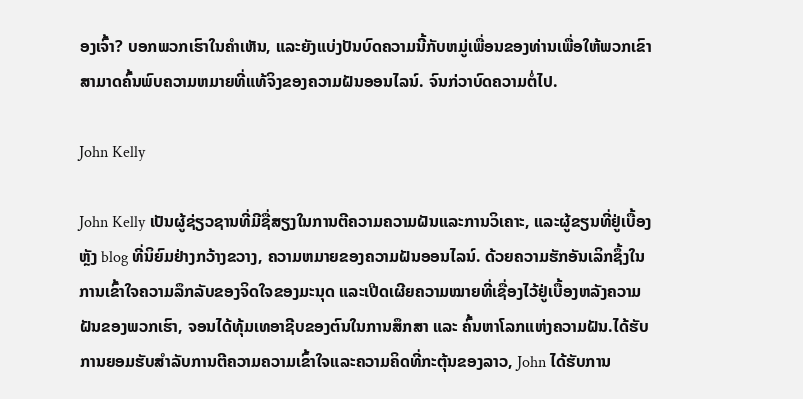ອງເຈົ້າ? ບອກພວກເຮົາໃນຄໍາເຫັນ, ແລະຍັງແບ່ງປັນບົດຄວາມນີ້ກັບຫມູ່ເພື່ອນຂອງທ່ານເພື່ອໃຫ້ພວກເຂົາສາມາດຄົ້ນພົບຄວາມຫມາຍທີ່ແທ້ຈິງຂອງຄວາມຝັນອອນໄລນ໌. ຈົນກ່ວາບົດຄວາມຕໍ່ໄປ.

John Kelly

John Kelly ເປັນຜູ້ຊ່ຽວຊານທີ່ມີຊື່ສຽງໃນການຕີຄວາມຄວາມຝັນແລະການວິເຄາະ, ແລະຜູ້ຂຽນທີ່ຢູ່ເບື້ອງຫຼັງ blog ທີ່ນິຍົມຢ່າງກວ້າງຂວາງ, ຄວາມຫມາຍຂອງຄວາມຝັນອອນໄລນ໌. ດ້ວຍຄວາມຮັກອັນເລິກຊຶ້ງໃນການເຂົ້າໃຈຄວາມລຶກລັບຂອງຈິດໃຈຂອງມະນຸດ ແລະເປີດເຜີຍຄວາມໝາຍທີ່ເຊື່ອງໄວ້ຢູ່ເບື້ອງຫລັງຄວາມຝັນຂອງພວກເຮົາ, ຈອນໄດ້ທຸ້ມເທອາຊີບຂອງຕົນໃນການສຶກສາ ແລະ ຄົ້ນຫາໂລກແຫ່ງຄວາມຝັນ.ໄດ້ຮັບການຍອມຮັບສໍາລັບການຕີຄວາມຄວາມເຂົ້າໃຈແລະຄວາມຄິດທີ່ກະຕຸ້ນຂອງລາວ, John ໄດ້ຮັບການ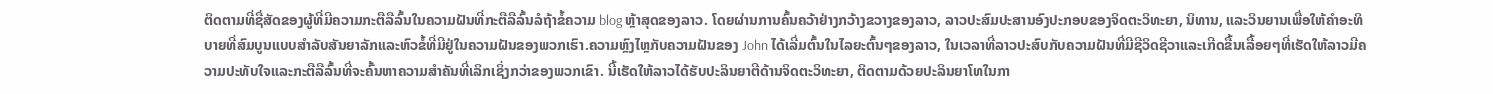ຕິດຕາມທີ່ຊື່ສັດຂອງຜູ້ທີ່ມີຄວາມກະຕືລືລົ້ນໃນຄວາມຝັນທີ່ກະຕືລືລົ້ນລໍຖ້າຂໍ້ຄວາມ blog ຫຼ້າສຸດຂອງລາວ. ໂດຍຜ່ານການຄົ້ນຄວ້າຢ່າງກວ້າງຂວາງຂອງລາວ, ລາວປະສົມປະສານອົງປະກອບຂອງຈິດຕະວິທະຍາ, ນິທານ, ແລະວິນຍານເພື່ອໃຫ້ຄໍາອະທິບາຍທີ່ສົມບູນແບບສໍາລັບສັນຍາລັກແລະຫົວຂໍ້ທີ່ມີຢູ່ໃນຄວາມຝັນຂອງພວກເຮົາ.ຄວາມຫຼົງໄຫຼກັບຄວາມຝັນຂອງ John ໄດ້ເລີ່ມຕົ້ນໃນໄລຍະຕົ້ນໆຂອງລາວ, ໃນເວລາທີ່ລາວປະສົບກັບຄວາມຝັນທີ່ມີຊີວິດຊີວາແລະເກີດຂື້ນເລື້ອຍໆທີ່ເຮັດໃຫ້ລາວມີຄວາມປະທັບໃຈແລະກະຕືລືລົ້ນທີ່ຈະຄົ້ນຫາຄວາມສໍາຄັນທີ່ເລິກເຊິ່ງກວ່າຂອງພວກເຂົາ. ນີ້ເຮັດໃຫ້ລາວໄດ້ຮັບປະລິນຍາຕີດ້ານຈິດຕະວິທະຍາ, ຕິດຕາມດ້ວຍປະລິນຍາໂທໃນກາ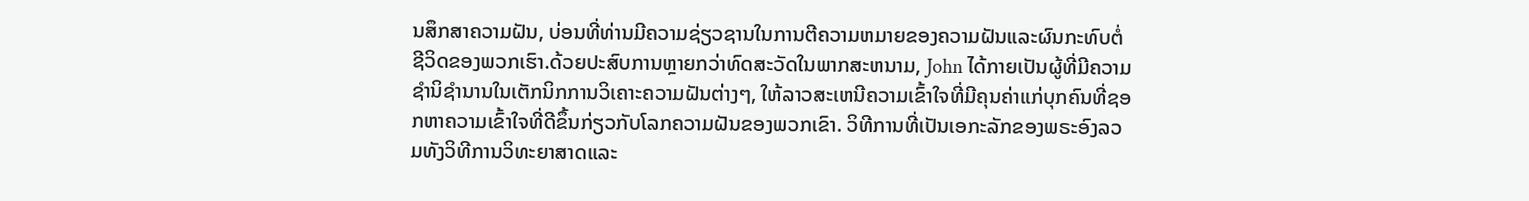ນສຶກສາຄວາມຝັນ, ບ່ອນທີ່ທ່ານມີຄວາມຊ່ຽວຊານໃນການຕີຄວາມຫມາຍຂອງຄວາມຝັນແລະຜົນກະທົບຕໍ່ຊີວິດຂອງພວກເຮົາ.ດ້ວຍປະສົບການຫຼາຍກວ່າທົດສະວັດໃນພາກສະຫນາມ, John ໄດ້ກາຍເປັນຜູ້ທີ່ມີຄວາມຊໍານິຊໍານານໃນເຕັກນິກການວິເຄາະຄວາມຝັນຕ່າງໆ, ໃຫ້ລາວສະເຫນີຄວາມເຂົ້າໃຈທີ່ມີຄຸນຄ່າແກ່ບຸກຄົນທີ່ຊອກຫາຄວາມເຂົ້າໃຈທີ່ດີຂຶ້ນກ່ຽວກັບໂລກຄວາມຝັນຂອງພວກເຂົາ. ວິທີການທີ່ເປັນເອກະລັກຂອງພຣະອົງລວມທັງວິທີການວິທະຍາສາດແລະ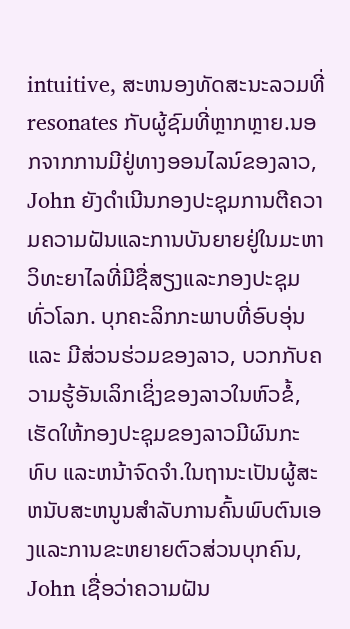intuitive, ສະຫນອງທັດສະນະລວມທີ່resonates ກັບຜູ້ຊົມທີ່ຫຼາກຫຼາຍ.ນອກຈາກການມີຢູ່ທາງອອນໄລນ໌ຂອງລາວ, John ຍັງດໍາເນີນກອງປະຊຸມການຕີຄວາມຄວາມຝັນແລະການບັນຍາຍຢູ່ໃນມະຫາວິທະຍາໄລທີ່ມີຊື່ສຽງແລະກອງປະຊຸມທົ່ວໂລກ. ບຸກຄະລິກກະພາບທີ່ອົບອຸ່ນ ແລະ ມີສ່ວນຮ່ວມຂອງລາວ, ບວກກັບຄວາມຮູ້ອັນເລິກເຊິ່ງຂອງລາວໃນຫົວຂໍ້, ເຮັດໃຫ້ກອງປະຊຸມຂອງລາວມີຜົນກະທົບ ແລະຫນ້າຈົດຈໍາ.ໃນຖານະເປັນຜູ້ສະຫນັບສະຫນູນສໍາລັບການຄົ້ນພົບຕົນເອງແລະການຂະຫຍາຍຕົວສ່ວນບຸກຄົນ, John ເຊື່ອວ່າຄວາມຝັນ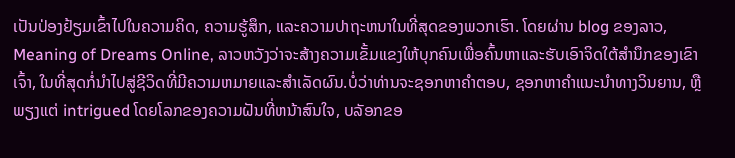ເປັນປ່ອງຢ້ຽມເຂົ້າໄປໃນຄວາມຄິດ, ຄວາມຮູ້ສຶກ, ແລະຄວາມປາຖະຫນາໃນທີ່ສຸດຂອງພວກເຮົາ. ໂດຍຜ່ານ blog ຂອງລາວ, Meaning of Dreams Online, ລາວຫວັງວ່າຈະສ້າງຄວາມເຂັ້ມແຂງໃຫ້ບຸກຄົນເພື່ອຄົ້ນຫາແລະຮັບເອົາຈິດໃຕ້ສໍານຶກຂອງເຂົາເຈົ້າ, ໃນທີ່ສຸດກໍ່ນໍາໄປສູ່ຊີວິດທີ່ມີຄວາມຫມາຍແລະສໍາເລັດຜົນ.ບໍ່ວ່າທ່ານຈະຊອກຫາຄໍາຕອບ, ຊອກຫາຄໍາແນະນໍາທາງວິນຍານ, ຫຼືພຽງແຕ່ intrigued ໂດຍໂລກຂອງຄວາມຝັນທີ່ຫນ້າສົນໃຈ, ບລັອກຂອ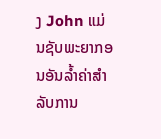ງ John ແມ່ນຊັບພະຍາກອນອັນລ້ຳຄ່າສໍາລັບການ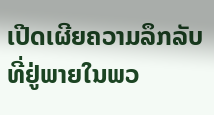ເປີດເຜີຍຄວາມລຶກລັບທີ່ຢູ່ພາຍໃນພວ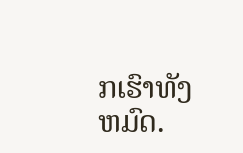ກເຮົາທັງຫມົດ.